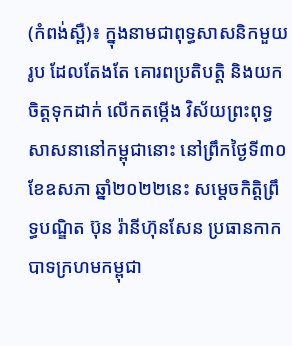(កំពង់ស្ពឺ)៖ ក្នុងនាមជាពុទ្ធសាសនិកមួយរូប ដែលតែងតែ គោរពប្រតិបត្តិ និងយកចិត្តទុកដាក់ លើកតម្កើង វិស័យព្រះពុទ្ធសាសនានៅកម្ពុជានោះ នៅព្រឹកថ្ងៃទី៣០ ខែឧសភា ឆ្នាំ២០២២នេះ សម្ដេចកិត្តិព្រឹទ្ធបណ្ឌិត ប៊ុន រ៉ានីហ៊ុនសែន ប្រធានកាកបាទក្រហមកម្ពុជា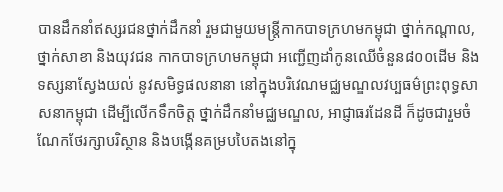បានដឹកនាំឥស្សរជនថ្នាក់ដឹកនាំ រួមជាមួយមន្ត្រីកាកបាទក្រហមកម្ពុជា ថ្នាក់កណ្ដាល,ថ្នាក់សាខា និងយុវជន កាកបាទក្រហមកម្ពុជា អញ្ជើញដាំកូនឈើចំនួន៨០០ដើម និងទស្សនាស្វែងយល់ នូវសមិទ្ធផលនានា នៅក្នុងបរិវេណមជ្ឈមណ្ឌលវប្បធម៌ព្រះពុទ្ធសាសនាកម្ពុជា ដើម្បីលើកទឹកចិត្ត ថ្នាក់ដឹកនាំមជ្ឈមណ្ឌល, អាជ្ញាធរដែនដី ក៏ដូចជារួមចំណែកថែរក្សាបរិស្ថាន និងបង្កើនគម្របបៃតងនៅក្នុ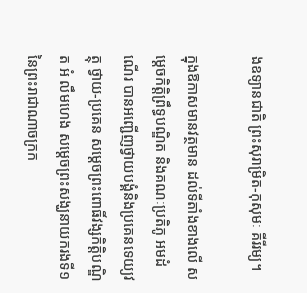ងឧទ្យានជាតិ ព្រះសុរាម្រិត-កុសុមៈ គីរីរម្យ។

ក្នុងឱកាសមានវត្ថមាន ដល់ទីតាំងខាងលើ សម្តេចកិត្តិព្រឹទ្ធបណ្ឌិត និងគណៈប្រតិភូ អមដំណើរ បានអញ្ជើញថ្វាយបង្គំនិងប្រគេនទេយ្យវត្ថុ ថ្វាយ-ប្រគេន សម្តេចព្រះពោធិ៍វង្សកិត្តិបណ្ឌិត អំ លឹមហេង សម្តេចព្រះសង្ឃនាយករងទី១ នៃព្រះរាជាណាចក្រក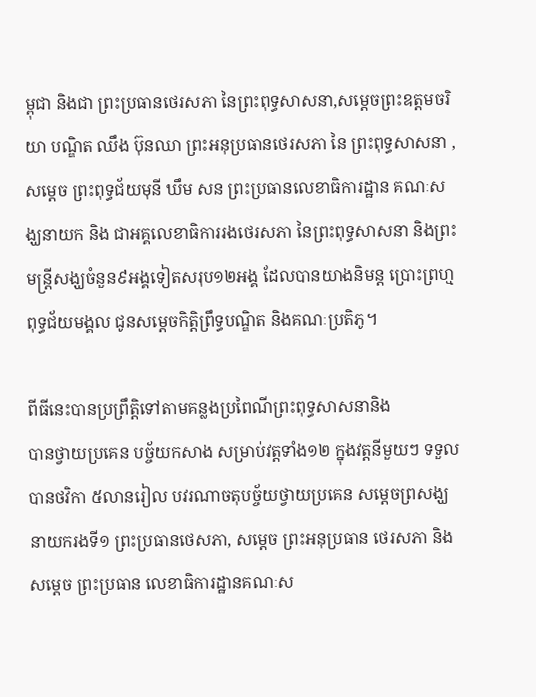ម្ពុជា និងជា ព្រះប្រធានថេរសភា នៃព្រះពុទ្ធសាសនា,សម្តេចព្រះឧត្តមចរិយា បណ្ឌិត ឈឹង ប៊ុនឈា ព្រះអនុប្រធានថេរសភា នៃ ព្រះពុទ្ធសាសនា ,សម្តេច ព្រះពុទ្ធជ័យមុនី ឃឹម សន ព្រះប្រធានលេខាធិការដ្ឋាន គណៈសង្ឃនាយក និង ជាអគ្គលេខាធិការរងថេរសភា នៃព្រះពុទ្ធសាសនា និងព្រះមន្ត្រីសង្ឃចំនួន៩អង្គទៀតសរុប១២អង្គ ដែលបានយាងនិមន្ត ប្រោះព្រហ្មពុទ្ធជ័យមង្គល ជូនសម្តេចកិត្តិព្រឹទ្ធបណ្ឌិត និងគណៈប្រតិភូ។

ពីធីនេះបានប្រព្រឹត្តិទៅតាមគន្លងប្រពៃណីព្រះពុទ្ធសាសនានិង
បានថ្វាយប្រគេន បច្ច័យកសាង សម្រាប់វត្តទាំង១២ ក្នុងវត្តនីមួយៗ ទទួលបានថវិកា ៥លានរៀល បវរណាចតុបច្ច័យថ្វាយប្រគេន សម្ដេចព្រសង្ឃនាយករងទី១ ព្រះប្រធានថេសភា, សម្តេច ព្រះអនុប្រធាន ថេរសភា និងសម្តេច ព្រះប្រធាន លេខាធិការដ្ឋានគណៈស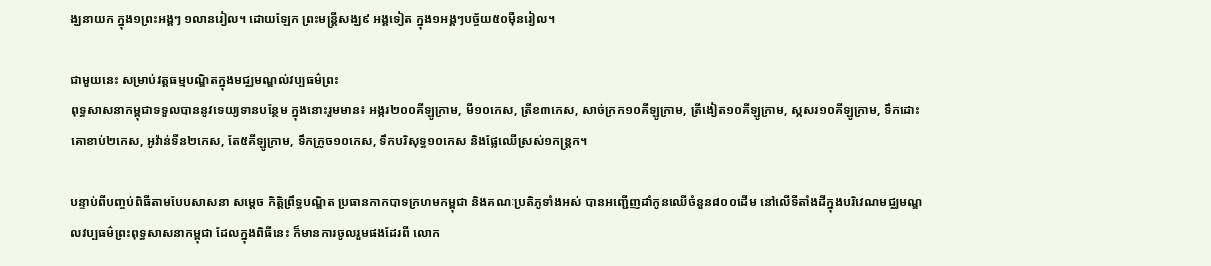ង្ឃនាយក ក្នុង១ព្រះអង្គៗ ១លានរៀល។ ដោយឡែក ព្រះមន្ត្រីសង្ឃ៩ អង្គទៀត ក្នុង១អង្គៗបច្ច័យ៥០ម៉ឺនរៀល។

ជាមួយនេះ សម្រាប់វត្តធម្មបណ្ឌិតក្នុងមជ្ឈមណ្ឌល់វប្បធម៌ព្រះ
ពុទ្ធសាសនាកម្ពុជាទទួលបាននូវទេយ្យទានបន្ថែម ក្នុងនោះរួមមាន៖ អង្ករ២០០គីឡូក្រាម, មី១០កេស, ត្រីខ៣កេស, សាច់ក្រក១០គីឡូក្រាម, ត្រីងៀត១០គីឡូក្រាម, ស្កសរ១០គីឡូក្រាម, ទឹកដោះគោខាប់២កេស, អូវ៉ាន់ទីន២កេស, តែ៥គីឡូក្រាម, ទឹកក្រូច១០កេស, ទឹកបរិសុទ្ធ១០កេស និងផ្លែឈើស្រស់១កន្ត្រក។

បន្ទាប់ពីបញ្ចប់ពិធីតាមបែបសាសនា សម្តេច កិត្តិព្រឹទ្ធបណ្ឌិត ប្រធានកាកបាទក្រហមកម្ពុជា និងគណៈប្រតិភូទាំងអស់ បានអញ្ជើញដាំកូនឈើចំនួន៨០០ដើម នៅលើទីតាំងដីក្នុងបរិវេណមជ្ឈមណ្ឌលវប្បធម៌ព្រះពុទ្ធសាសនាកម្ពុជា ដែលក្នុងពិធីនេះ ក៏មានការចូលរួមផងដែរពី លោក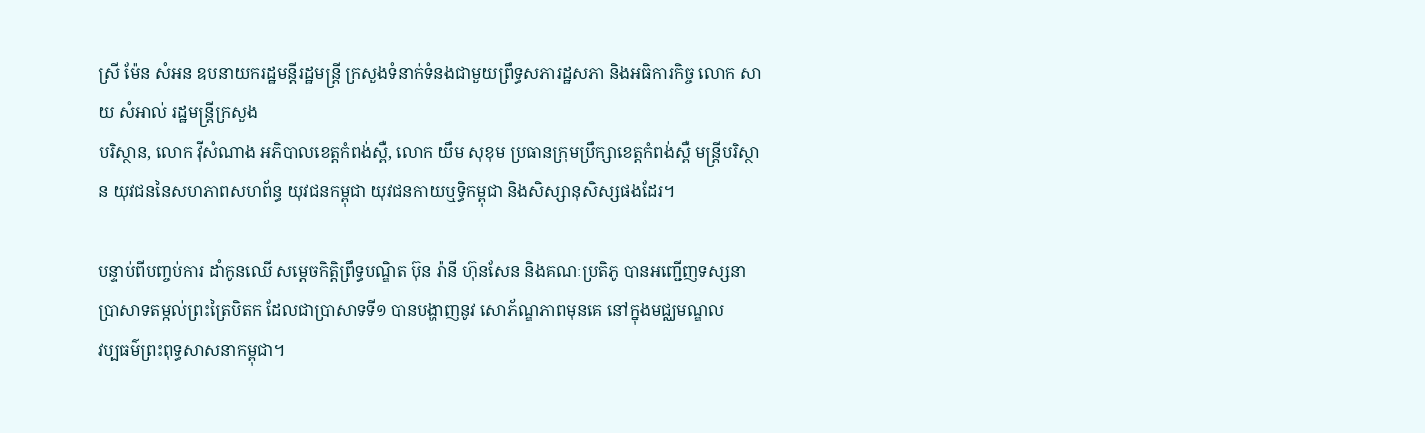ស្រី ម៉ែន សំអន ឧបនាយករដ្ឋមន្តីរដ្ឋមន្ត្រី ក្រសួងទំនាក់ទំនងជាមួយព្រឹទ្ធសភារដ្ឋសភា និងអធិការកិច្ច លោក សាយ សំអាល់ រដ្ឋមន្ត្រីក្រសួង
បរិស្ថាន, លោក វ៉ីសំណាង អភិបាលខេត្តកំពង់ស្ពឺ, លោក យឹម សុខុម ប្រធានក្រុមប្រឹក្សាខេត្តកំពង់ស្ពឺ មន្ត្រីបរិស្ថាន យុវជននៃសហភាពសហព័ន្ធ យុវជនកម្ពុជា យុវជនកាយឬទ្ធិកម្ពុជា និងសិស្សានុសិស្សផងដែរ។

បន្ទាប់ពីបញ្ចប់ការ ដាំកូនឈើ សម្តេចកិត្តិព្រឹទ្ធបណ្ឌិត ប៊ុន រ៉ានី ហ៊ុនសែន និងគណៈប្រតិភូ បានអញ្ជើញទស្សនា
ប្រាសាទតម្កល់ព្រះត្រៃបិតក ដែលជាប្រាសាទទី១ បានបង្ហាញនូវ សោភ័ណ្ឌភាពមុនគេ នៅក្នុងមជ្ឈមណ្ឌល
វប្បធម៌ព្រះពុទ្ធសាសនាកម្ពុជា។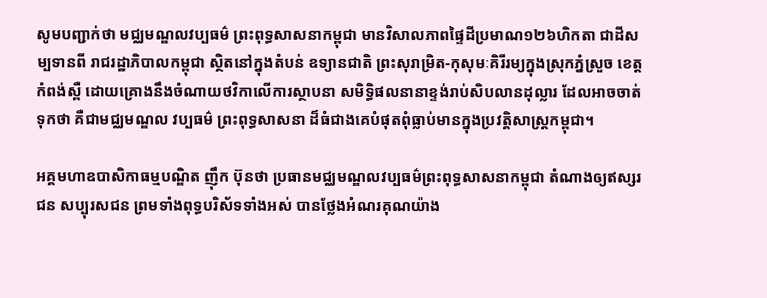សូមបញ្ជាក់ថា មជ្ឈមណ្ឌលវប្បធម៌ ព្រះពុទ្ធសាសនាកម្ពុជា មានវិសាលភាពផ្ទៃដីប្រមាណ១២៦ហិកតា ជាដីសម្បទានពី រាជរដ្ឋាភិបាលកម្ពុជា ស្ថិតនៅក្នុងតំបន់ ឧទ្យានជាតិ ព្រះសុរាម្រិត-កុសុមៈគិរីរម្យក្នុងស្រុកភ្នំស្រួច ខេត្តកំពង់ស្ពឺ ដោយគ្រោងនឹងចំណាយថវិកាលើការស្ថាបនា សមិទ្ធិផលនានាខ្ទង់រាប់សិបលានដុល្លារ ដែលអាចចាត់ទុកថា គឺជាមជ្ឈមណ្ឌល វប្បធម៌ ព្រះពុទ្ធសាសនា ដ៏ធំជាងគេបំផុតពុំធ្លាប់មានក្នុងប្រវត្តិសាស្ដ្រកម្ពុជា។

អគ្គមហាឧបាសិកាធម្មបណ្ឌិត ញ៉ឹក ប៊ុនថា ប្រធានមជ្ឈមណ្ឌលវប្បធម៌ព្រះពុទ្ធសាសនាកម្ពុជា តំណាងឲ្យឥស្សរជន សប្បុរសជន ព្រមទាំងពុទ្ធបរិស័ទទាំងអស់ បានថ្លែងអំណរគុណយ៉ាង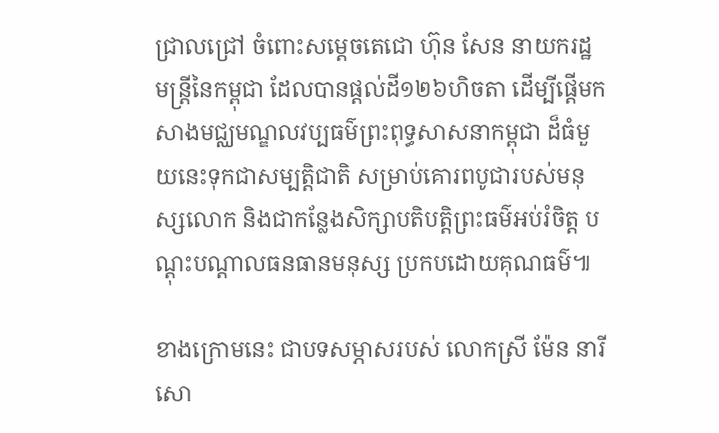ជ្រាលជ្រៅ ចំពោះសម្ដេចតេជោ ហ៊ុន សែន នាយករដ្ឋមន្ដ្រីនៃកម្ពុជា ដែលបានផ្ដល់ដី១២៦ហិចតា ដើម្បីផ្ដើមកសាងមជ្ឈមណ្ឌលវប្បធម៌ព្រះពុទ្ធសាសនាកម្ពុជា ដ៏ធំមួយនេះទុកជាសម្បត្តិជាតិ សម្រាប់គោរពបូជារបស់មនុស្សលោក និងជាកន្លែងសិក្សាបតិបត្តិព្រះធម៌អប់រំចិត្ត បណ្ដុះបណ្ដាលធនធានមនុស្ស ប្រកបដោយគុណធម៌៕

ខាងក្រោមនេះ ជាបទសម្ភាសរបស់ លោកស្រី ម៉ែន នារីសោ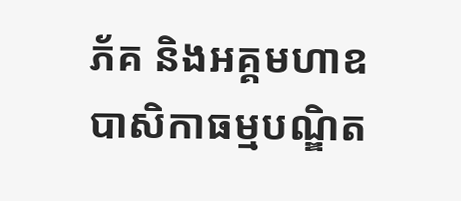ភ័គ និងអគ្គមហាឧបាសិកាធម្មបណ្ឌិត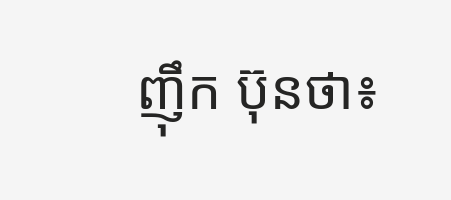ញ៉ឹក ប៊ុនថា៖